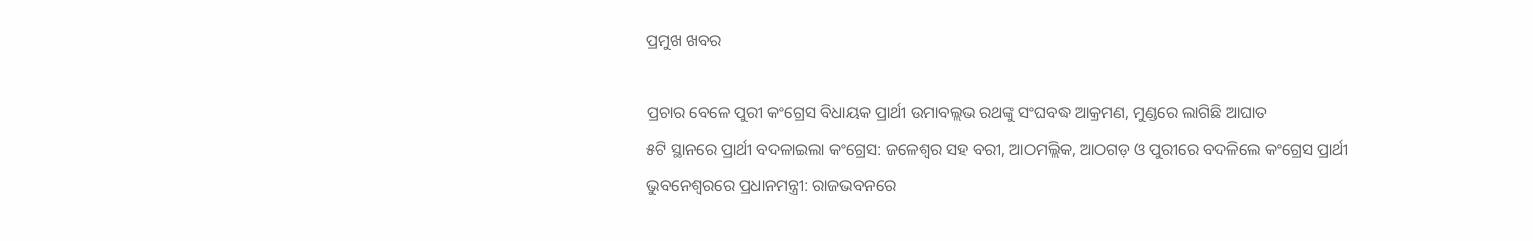ପ୍ରମୁଖ ଖବର

ପ୍ରଚାର ବେଳେ ପୁରୀ କଂଗ୍ରେସ ବିଧାୟକ ପ୍ରାର୍ଥୀ ଉମାବଲ୍ଲଭ ରଥଙ୍କୁ ସଂଘବଦ୍ଧ ଆକ୍ରମଣ, ମୁଣ୍ଡରେ ଲାଗିଛି ଆଘାତ
୫ଟି ସ୍ଥାନରେ ପ୍ରାର୍ଥୀ ବଦଳାଇଲା କଂଗ୍ରେସ: ଜଳେଶ୍ୱର ସହ ବରୀ, ଆଠମଲ୍ଲିକ, ଆଠଗଡ଼ ଓ ପୁରୀରେ ବଦଳିଲେ କଂଗ୍ରେସ ପ୍ରାର୍ଥୀ
ଭୁବନେଶ୍ବରରେ ପ୍ରଧାନମନ୍ତ୍ରୀ: ରାଜଭବନରେ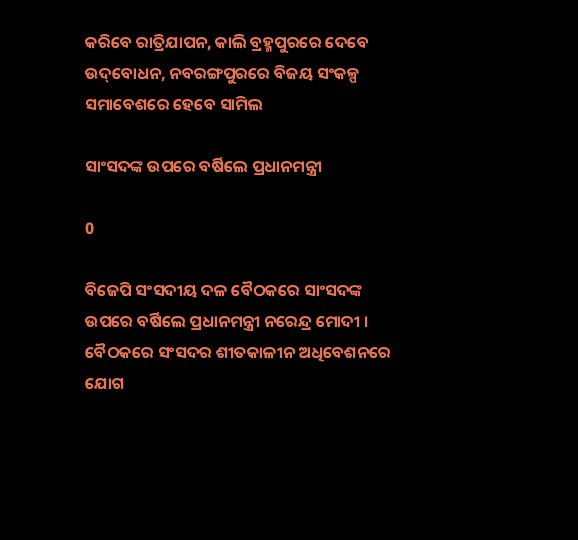କରିବେ ରାତ୍ରିଯାପନ, କାଲି ବ୍ରହ୍ମପୁରରେ ଦେବେ ଉଦ୍‌ବୋଧନ, ନବରଙ୍ଗପୁରରେ ବିଜୟ ସଂକଳ୍ପ ସମାବେଶରେ ହେବେ ସାମିଲ

ସାଂସଦଙ୍କ ଉପରେ ବର୍ଷିଲେ ପ୍ରଧାନମନ୍ତ୍ରୀ

0

ବିଜେପି ସଂସଦୀୟ ଦଳ ବୈଠକରେ ସାଂସଦଙ୍କ ଉପରେ ବର୍ଷିଲେ ପ୍ରଧାନମନ୍ତ୍ରୀ ନରେନ୍ଦ୍ର ମୋଦୀ । ବୈଠକରେ ସଂସଦର ଶୀତକାଳୀନ ଅଧିବେଶନରେ ଯୋଗ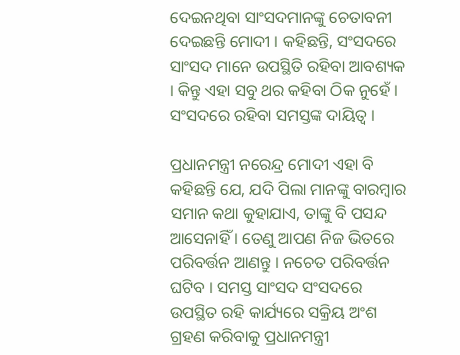ଦେଇନଥିବା ସାଂସଦମାନଙ୍କୁ ଚେତାବନୀ ଦେଇଛନ୍ତି ମୋଦୀ । କହିଛନ୍ତି, ସଂସଦରେ ସାଂସଦ ମାନେ ଉପସ୍ଥିତି ରହିବା ଆବଶ୍ୟକ । କିନ୍ତୁ ଏହା ସବୁ ଥର କହିବା ଠିକ ନୁହେଁ । ସଂସଦରେ ରହିବା ସମସ୍ତଙ୍କ ଦାୟିତ୍ୱ ।

ପ୍ରଧାନମନ୍ତ୍ରୀ ନରେନ୍ଦ୍ର ମୋଦୀ ଏହା ବି କହିଛନ୍ତି ଯେ, ଯଦି ପିଲା ମାନଙ୍କୁ ବାରମ୍ବାର ସମାନ କଥା କୁହାଯାଏ, ତାଙ୍କୁ ବି ପସନ୍ଦ ଆସେନାହିଁ । ତେଣୁ ଆପଣ ନିଜ ଭିତରେ ପରିବର୍ତ୍ତନ ଆଣନ୍ତୁ । ନଚେତ ପରିବର୍ତ୍ତନ ଘଟିବ । ସମସ୍ତ ସାଂସଦ ସଂସଦରେ ଉପସ୍ଥିତ ରହି କାର୍ଯ୍ୟରେ ସକ୍ରିୟ ଅଂଶ ଗ୍ରହଣ କରିବାକୁ ପ୍ରଧାନମନ୍ତ୍ରୀ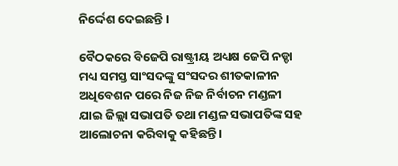ନିର୍ଦ୍ଦେଶ ଦେଇଛନ୍ତି ।

ବୈଠକରେ ବିଜେପି ରାଷ୍ଟ୍ରୀୟ ଅଧ୍ୟକ୍ଷ ଜେପି ନଡ୍ଡା ମଧ୍ୟ ସମସ୍ତ ସାଂସଦଙ୍କୁ ସଂସଦର ଶୀତକାଳୀନ ଅଧିବେଶନ ପରେ ନିଜ ନିଜ ନିର୍ବାଚନ ମଣ୍ଡଳୀ ଯାଇ ଜିଲ୍ଲା ସଭାପତି ତଥା ମଣ୍ଡଳ ସଭାପତିଙ୍କ ସହ ଆଲୋଚନା କରିବାକୁ କହିଛନ୍ତି ।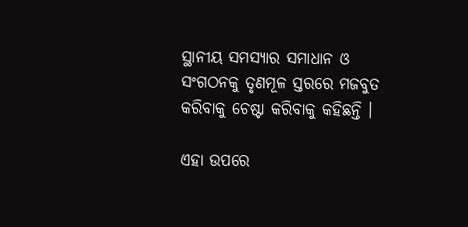ସ୍ଥାନୀୟ ସମସ୍ୟାର ସମାଧାନ ଓ ସଂଗଠନକୁ ତୃଣମୂଳ ସ୍ତରରେ ମଜବୁତ କରିବାକୁ ଚେଷ୍ଟା କରିବାକୁ କହିଛନ୍ତି ।

ଏହା ଉପରେ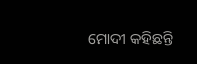ମୋଦୀ କହିଛନ୍ତି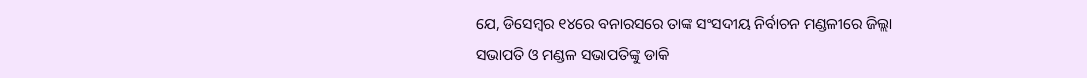ଯେ, ଡିସେମ୍ବର ୧୪ରେ ବନାରସରେ ତାଙ୍କ ସଂସଦୀୟ ନିର୍ବାଚନ ମଣ୍ଡଳୀରେ ଜିଲ୍ଲା ସଭାପତି ଓ ମଣ୍ଡଳ ସଭାପତିଙ୍କୁ ଡାକି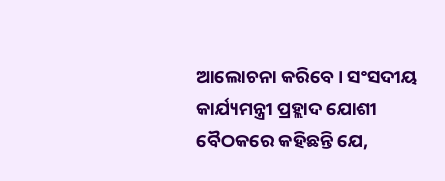ଆଲୋଚନା କରିବେ । ସଂସଦୀୟ କାର୍ଯ୍ୟମନ୍ତ୍ରୀ ପ୍ରହ୍ଲାଦ ଯୋଶୀ ବୈଠକରେ କହିଛନ୍ତି ଯେ,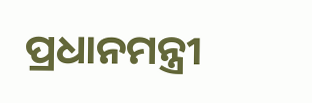ପ୍ରଧାନମନ୍ତ୍ରୀ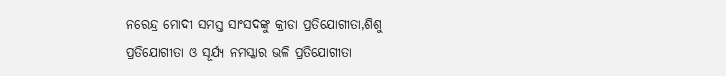ନରେନ୍ଦ୍ର ମୋଦୀ ସମସ୍ତ ସାଂସଦଙ୍କୁ କ୍ରୀଡା ପ୍ରତିଯୋଗୀତା,ଶିଶୁ ପ୍ରତିଯୋଗୀତା ଓ ସୂର୍ଯ୍ୟ ନମସ୍କାର ଭଳି ପ୍ରତିଯୋଗୀତା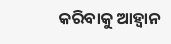କରିବାକୁ ଆହ୍ୱାନ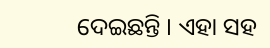ଦେଇଛନ୍ତି । ଏହା ସହ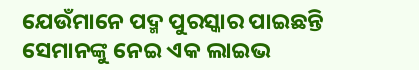ଯେଉଁମାନେ ପଦ୍ମ ପୁରସ୍କାର ପାଇଛନ୍ତି ସେମାନଙ୍କୁ ନେଇ ଏକ ଲାଇଭ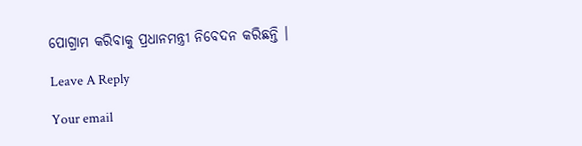ପୋଗ୍ରାମ କରିବାକୁ ପ୍ରଧାନମନ୍ତ୍ରୀ ନିବେଦନ କରିଛନ୍ତି ।

Leave A Reply

Your email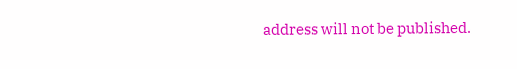address will not be published.